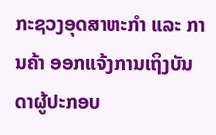ກະຊວງອຸດສາຫະກໍາ ແລະ ການຄ້າ ອອກແຈ້ງການເຖິງບັນດາຜູ້ປະກອບ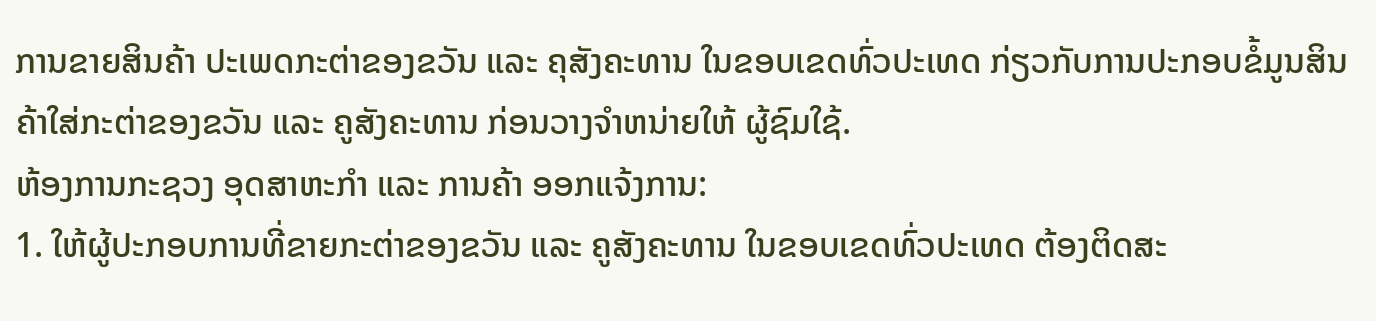ການຂາຍສິນຄ້າ ປະເພດກະຕ່າຂອງຂວັນ ແລະ ຄຸສັງຄະທານ ໃນຂອບເຂດທົ່ວປະເທດ ກ່ຽວກັບການປະກອບຂໍ້ມູນສິນຄ້າໃສ່ກະຕ່າຂອງຂວັນ ແລະ ຄູສັງຄະທານ ກ່ອນວາງຈໍາຫນ່າຍໃຫ້ ຜູ້ຊົມໃຊ້.
ຫ້ອງການກະຊວງ ອຸດສາຫະກໍາ ແລະ ການຄ້າ ອອກແຈ້ງການ:
1. ໃຫ້ຜູ້ປະກອບການທີ່ຂາຍກະຕ່າຂອງຂວັນ ແລະ ຄູສັງຄະທານ ໃນຂອບເຂດທົ່ວປະເທດ ຕ້ອງຕິດສະ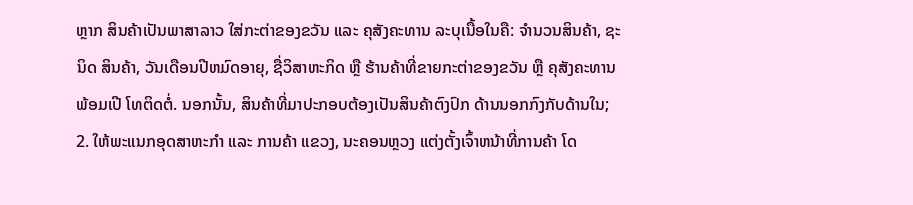ຫຼາກ ສິນຄ້າເປັນພາສາລາວ ໃສ່ກະຕ່າຂອງຂວັນ ແລະ ຄຸສັງຄະທານ ລະບຸເນື້ອໃນຄື: ຈໍານວນສິນຄ້າ, ຊະນິດ ສິນຄ້າ, ວັນເດືອນປີຫມົດອາຍຸ, ຊື່ວິສາຫະກິດ ຫຼື ຮ້ານຄ້າທີ່ຂາຍກະຕ່າຂອງຂວັນ ຫຼື ຄຸສັງຄະທານ ພ້ອມເປີ ໂທຕິດຕໍ່. ນອກນັ້ນ, ສິນຄ້າທີ່ມາປະກອບຕ້ອງເປັນສິນຄ້າຕົງປົກ ດ້ານນອກກົງກັບດ້ານໃນ;
2. ໃຫ້ພະແນກອຸດສາຫະກໍາ ແລະ ການຄ້າ ແຂວງ, ນະຄອນຫຼວງ ແຕ່ງຕັ້ງເຈົ້າຫນ້າທີ່ການຄ້າ ໂດ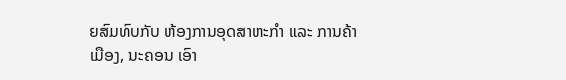ຍສົມທົບກັບ ຫ້ອງການອຸດສາຫະກໍາ ແລະ ການຄ້າເມືອງ, ນະຄອນ ເອົາ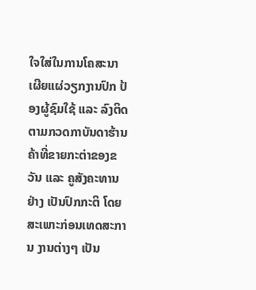ໃຈໃສ່ໃນການໂຄສະນາເຜີຍແຜ່ວຽກງານປົກ ປ້ອງຜູ້ຊົມໃຊ້ ແລະ ລົງຕິດຕາມກວດກາບັນດາຮ້ານຄ້າທີ່ຂາຍກະຕ່າຂອງຂວັນ ແລະ ຄູສັງຄະທານ ຢ່າງ ເປັນປົກກະຕິ ໂດຍສະເພາະກ່ອນເທດສະການ ງານຕ່າງໆ ເປັນ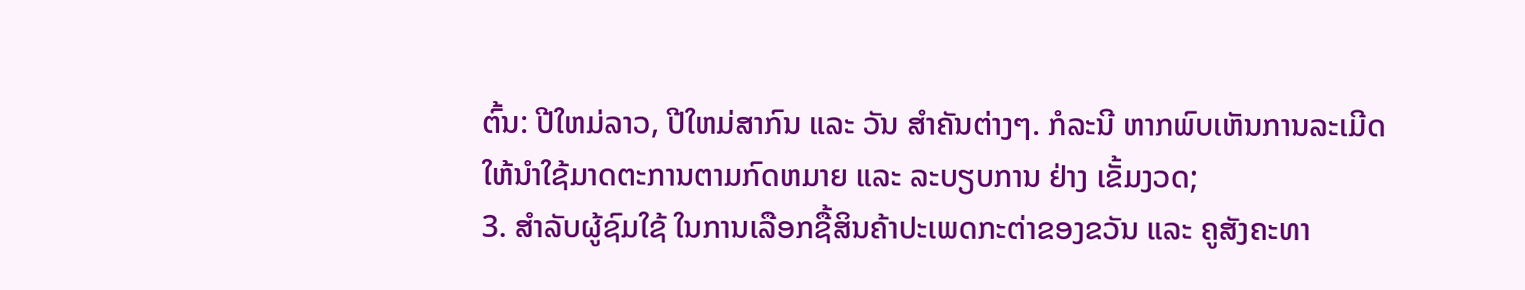ຕົ້ນ: ປີໃຫມ່ລາວ, ປີໃຫມ່ສາກົນ ແລະ ວັນ ສໍາຄັນຕ່າງໆ. ກໍລະນີ ຫາກພົບເຫັນການລະເມີດ ໃຫ້ນໍາໃຊ້ມາດຕະການຕາມກົດຫມາຍ ແລະ ລະບຽບການ ຢ່າງ ເຂັ້ມງວດ;
3. ສໍາລັບຜູ້ຊົມໃຊ້ ໃນການເລືອກຊື້ສິນຄ້າປະເພດກະຕ່າຂອງຂວັນ ແລະ ຄູສັງຄະທາ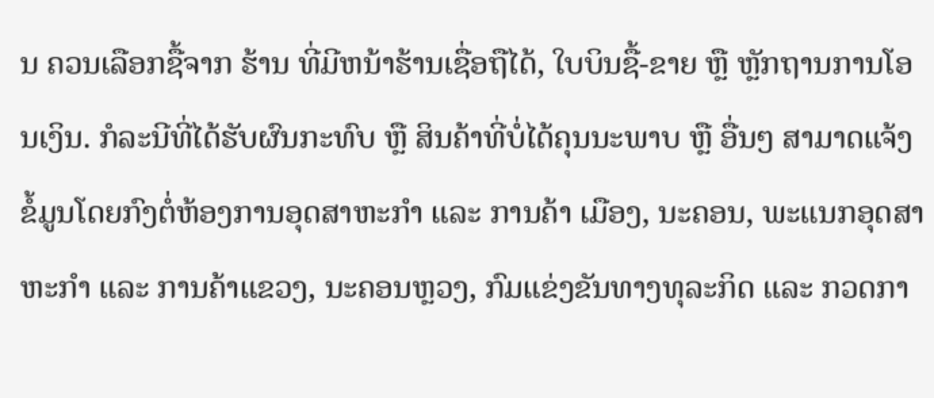ນ ຄວນເລືອກຊື້ຈາກ ຮ້ານ ທີ່ມີຫນ້າຮ້ານເຊື່ອຖືໄດ້, ໃບບິນຊື້-ຂາຍ ຫຼື ຫຼັກຖານການໂອນເງິນ. ກໍລະນີທີ່ໄດ້ຮັບຜົນກະທົບ ຫຼື ສິນຄ້າທີ່ບໍ່ໄດ້ຄຸນນະພາບ ຫຼື ອື່ນໆ ສາມາດແຈ້ງຂໍ້ມູນໂດຍກົງຕໍ່ຫ້ອງການອຸດສາຫະກໍາ ແລະ ການຄ້າ ເມືອງ, ນະຄອນ, ພະແນກອຸດສາຫະກໍາ ແລະ ການຄ້າແຂວງ, ນະຄອນຫຼວງ, ກົມແຂ່ງຂັນທາງທຸລະກິດ ແລະ ກວດກາ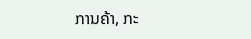ການຄ້າ, ກະ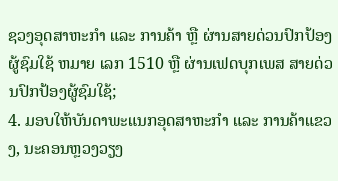ຊວງອຸດສາຫະກໍາ ແລະ ການຄ້າ ຫຼື ຜ່ານສາຍດ່ວນປົກປ້ອງຜູ້ຊົມໃຊ້ ຫມາຍ ເລກ 1510 ຫຼື ຜ່ານເຟດບຸກເພສ ສາຍດ່ວນປົກປ້ອງຜູ້ຊົມໃຊ້;
4. ມອບໃຫ້ບັນດາພະແນກອຸດສາຫະກໍາ ແລະ ການຄ້າແຂວງ, ນະຄອນຫຼວງວຽງ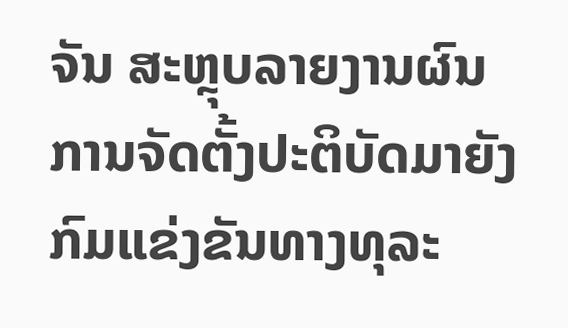ຈັນ ສະຫຼຸບລາຍງານຜົນ ການຈັດຕັ້ງປະຕິບັດມາຍັງກົມແຂ່ງຂັນທາງທຸລະ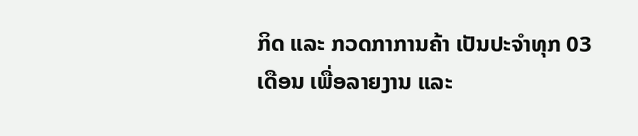ກິດ ແລະ ກວດກາການຄ້າ ເປັນປະຈໍາທຸກ 03 ເດືອນ ເພື່ອລາຍງານ ແລະ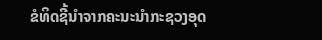ຂໍທິດຊີ້ນໍາຈາກຄະນະນໍາກະຊວງອຸດ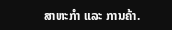ສາຫະກໍາ ແລະ ການຄ້າ.